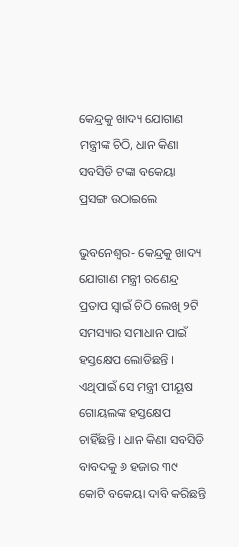କେନ୍ଦ୍ରକୁ ଖାଦ୍ୟ ଯୋଗାଣ ମନ୍ତ୍ରୀଙ୍କ ଚିଠି, ଧାନ କିଣା ସବସିଡି ଟଙ୍କା ବକେୟା ପ୍ରସଙ୍ଗ ଉଠାଇଲେ

ଭୁବନେଶ୍ୱର- କେନ୍ଦ୍ରକୁ ଖାଦ୍ୟ ଯୋଗାଣ ମନ୍ତ୍ରୀ ରଣେନ୍ଦ୍ର ପ୍ରତାପ ସ୍ୱାଇଁ ଚିଠି ଲେଖି ୨ଟି ସମସ୍ୟାର ସମାଧାନ ପାଇଁ ହସ୍ତକ୍ଷେପ ଲୋଡିଛନ୍ତି । ଏଥିପାଇଁ ସେ ମନ୍ତ୍ରୀ ପୀୟୂଷ ଗୋୟଲଙ୍କ ହସ୍ତକ୍ଷେପ ଚାହିଁଛନ୍ତି । ଧାନ କିଣା ସବସିଡି ବାବଦକୁ ୬ ହଜାର ୩୯ କୋଟି ବକେୟା ଦାବି କରିଛନ୍ତି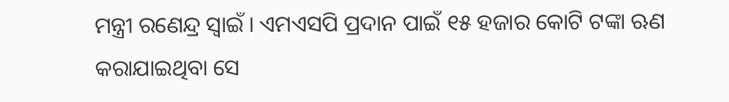ମନ୍ତ୍ରୀ ରଣେନ୍ଦ୍ର ସ୍ୱାଇଁ । ଏମଏସପି ପ୍ରଦାନ ପାଇଁ ୧୫ ହଜାର କୋଟି ଟଙ୍କା ଋଣ କରାଯାଇଥିବା ସେ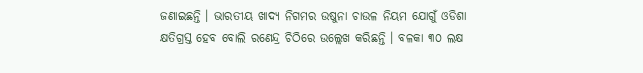ଜଣାଇଛନ୍ତି । ଭାରତୀୟ ଖାଦ୍ୟ ନିଗମର ଉଷୁନା ଚାଉଳ ନିୟମ ଯୋଗୁଁ ଓଡିଶା କ୍ଷତିଗ୍ରସ୍ତ ହେବ ବୋଲି ରଣେନ୍ଦ୍ର ଚିଠିରେ ଉଲ୍ଲେଖ କରିଛନ୍ତି । ବଳକା ୩୦ ଲକ୍ଷ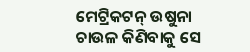ମେଟ୍ରିକଟନ୍ ଉଷୁନା ଚାଉଳ କିଣିବାକୁ ସେ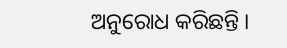ଅନୁରୋଧ କରିଛନ୍ତି ।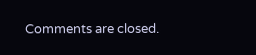Comments are closed.